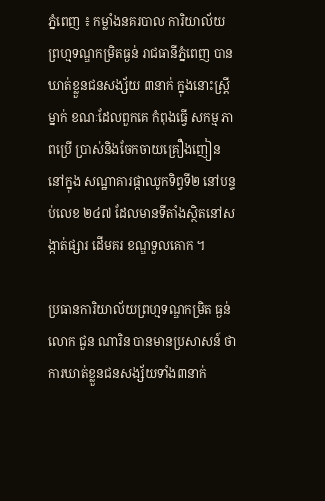ភ្នំពេញ ៖ កម្លាំងនគរបាល ការិយាល័យ ព្រហ្មទណ្ឌកម្រិតធ្ងន់ រាជធានីភ្នំពេញ បាន ឃាត់ខ្លួនជនសង្ស័យ ៣នាក់ ក្នុងនោះស្ដ្រីម្នាក់ ខណៈដែលពួកគេ កំពុងធ្វើ សកម្ម ភាពប្រើ ប្រាស់និងចែកចាយគ្រឿងញៀននៅក្នុង សណ្ឋាគារផ្កាឈូកទិព្វទី២ នៅបន្ទប់លេខ ២៤៧ ដែលមានទីតាំងស្ថិតនៅសង្កាត់ផ្សារ ដើមគរ ខណ្ឌទួលគោក ។

ប្រធានការិយាល័យព្រហ្មទណ្ឌកម្រិត ធ្ងន់ លោក ជួន ណារិន បានមានប្រសាសន៍ ថា ការឃាត់ខ្លួនជនសង្ស័យទាំង៣នាក់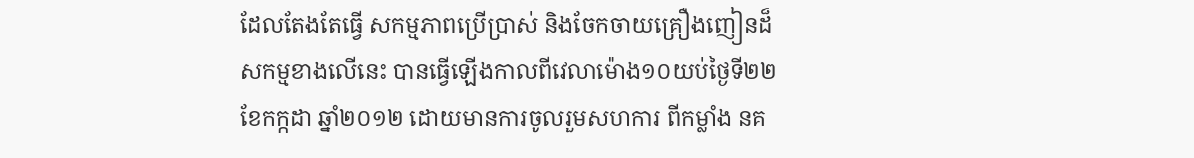ដែលតែងតែធ្វើ សកម្មភាពប្រើប្រាស់ និងចែកចាយគ្រឿងញៀនដ៏សកម្មខាងលើនេះ បានធ្វើឡើងកាលពីវេលាម៉ោង១០យប់ថ្ងៃទី២២ ខែកក្កដា ឆ្នាំ២០១២ ដោយមានការចូលរួមសហការ ពីកម្លាំង នគ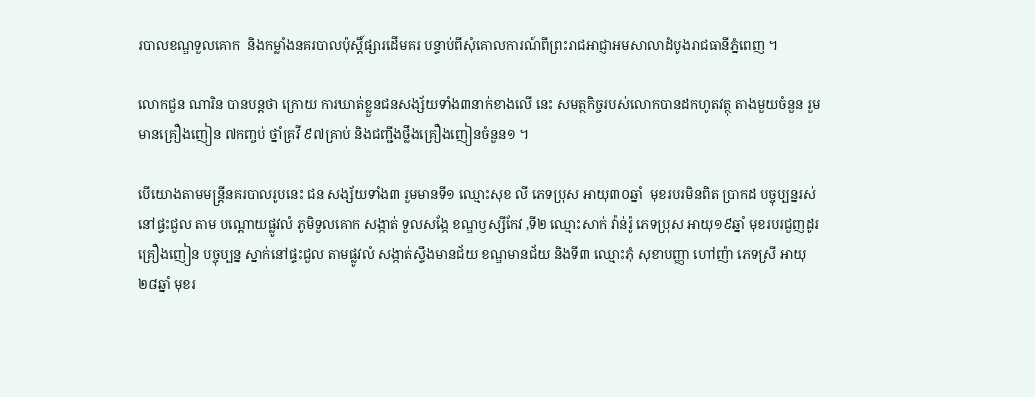របាលខណ្ឌទួលគោក  និងកម្លាំងនគរបាលប៉ុស្ដិ៍ផ្សារដើមគរ បន្ទាប់ពីសុំគោលការណ៍ពីព្រះរាជអាជ្ញាអមសាលាដំបូងរាជធានីភ្នំពេញ ។

លោកជួន ណារិន បានបន្ដថា ក្រោយ ការឃាត់ខ្លួនជនសង្ស័យទាំង៣នាក់ខាងលើ នេះ សមត្ថកិច្ចរបស់លោកបានដកហូតវត្ថុ តាងមួយចំនួន រួមមានគ្រឿងញៀន ៧កញ្ចប់ ថ្នាំគ្រវី ៩៧គ្រាប់ និងជញ្ជីងថ្លឹងគ្រឿងញៀនចំនួន១ ។

បើយោងតាមមន្ដ្រីនគរបាលរូបនេះ ជន សង្ស័យទាំង៣ រួមមានទី១ ឈ្មោះសុខ លី ភេទប្រុស អាយុ៣០ឆ្នាំ  មុខរបរមិនពិត ប្រាកដ បច្ចុប្បន្នរស់នៅផ្ទះជួល តាម បណ្ដោយផ្លូវលំ ភូមិទួលគោក សង្កាត់ ទួលសង្កែ ខណ្ឌឫស្សីកែវ ,ទី២ ឈ្មោះសាក់ វ៉ាន់រ៉ូ ភេទប្រុស អាយុ១៩ឆ្នាំ មុខរបរជួញដូរ គ្រឿងញៀន បច្ចុប្បន្ន ស្នាក់នៅផ្ទះជួល តាមផ្លូវលំ សង្កាត់ស្ទឹងមានជ័យ ខណ្ឌមានជ័យ និងទី៣ ឈ្មោះភុំ សុខាបញ្ញា ហៅញ៉ា ភេទស្រី អាយុ២៨ឆ្នាំ មុខរ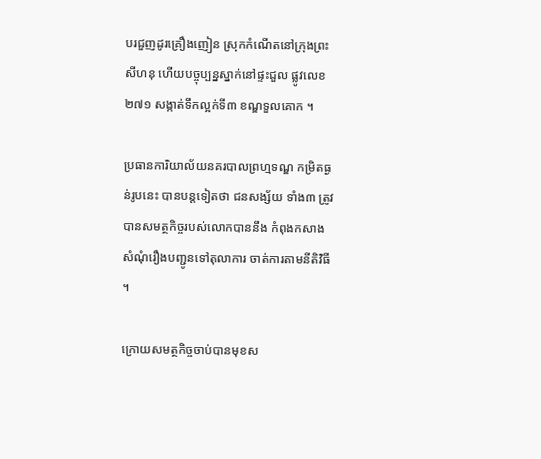បរជួញដូរគ្រឿងញៀន ស្រុកកំណើតនៅក្រុងព្រះ សីហនុ ហើយបច្ចុប្បន្នស្នាក់នៅផ្ទះជួល ផ្លូវលេខ២៧១ សង្កាត់ទឹកល្អក់ទី៣ ខណ្ឌទួលគោក ។

ប្រធានការិយាល័យនគរបាលព្រហ្មទណ្ឌ កម្រិតធ្ងន់រូបនេះ បានបន្ដទៀតថា ជនសង្ស័យ ទាំង៣ ត្រូវបានសមត្ថកិច្ចរបស់លោកបាននឹង កំពុងកសាង សំណុំរឿងបញ្ជូនទៅតុលាការ ចាត់ការតាមនីតិវិធី ។

ក្រោយសមត្ថកិច្ចចាប់បានមុខស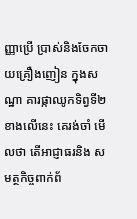ញ្ញាប្រើ ប្រាស់និងចែកចាយគ្រឿងញៀន ក្នុងសណ្ឋា គារផ្កាឈូកទិព្វទី២ ខាងលើនេះ គេរង់ចាំ មើលថា តើអាជ្ញាធរនិង សមត្ថកិច្ចពាក់ព័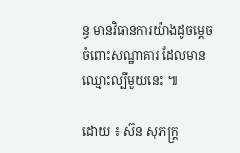ន្ធ មានវិធានការយ៉ាងដូចម្ដេច ចំពោះសណ្ឋាគារ ដែលមានឈ្មោះល្បីមួយនេះ ៕

ដោយ ៖ ស៊ន សុភក្ដ្រ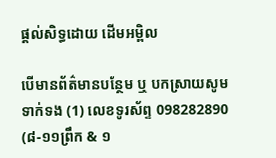ផ្តល់សិទ្ធដោយ ដើមអម្ពិល

បើមានព័ត៌មានបន្ថែម ឬ បកស្រាយសូមទាក់ទង (1) លេខទូរស័ព្ទ 098282890 (៨-១១ព្រឹក & ១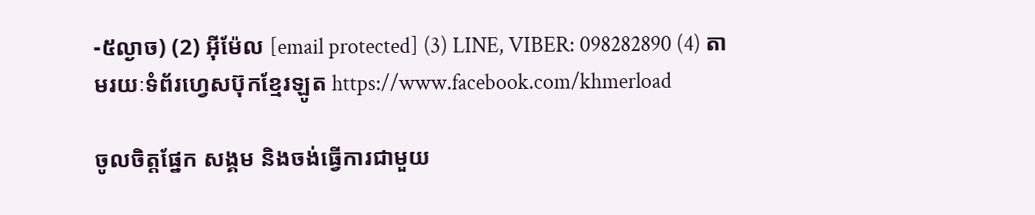-៥ល្ងាច) (2) អ៊ីម៉ែល [email protected] (3) LINE, VIBER: 098282890 (4) តាមរយៈទំព័រហ្វេសប៊ុកខ្មែរឡូត https://www.facebook.com/khmerload

ចូលចិត្តផ្នែក សង្គម និងចង់ធ្វើការជាមួយ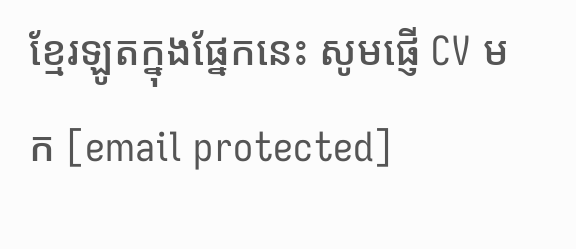ខ្មែរឡូតក្នុងផ្នែកនេះ សូមផ្ញើ CV មក [email protected]